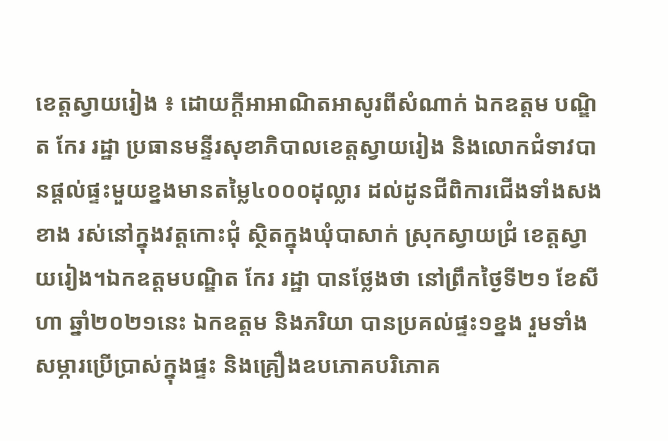ខេត្តស្វាយរៀង ៖ ដោយក្តីអាអាណិតអាសូរពីសំណាក់ ឯកឧត្ដម បណ្ឌិត កែរ រដ្ឋា ប្រធានមន្ទីរសុខាភិបាលខេត្តស្វាយរៀង និងលោកជំទាវបានផ្ដល់ផ្ទះមួយខ្នងមានតម្លៃ៤០០០ដុល្លារ ដល់ដូនជីពិការជើងទាំងសងខាង រស់នៅក្នុងវត្តកោះជុំ ស្ថិតក្នុងឃុំបាសាក់ ស្រុកស្វាយជ្រំ ខេត្តស្វាយរៀង។ឯកឧត្តមបណ្ឌិត កែរ រដ្ឋា បានថ្លែងថា នៅព្រឹកថ្ងៃទី២១ ខែសីហា ឆ្នាំ២០២១នេះ ឯកឧត្ដម និងភរិយា បានប្រគល់ផ្ទះ១ខ្នង រួមទាំងសម្ភារប្រើប្រាស់ក្នុងផ្ទះ និងគ្រឿងឧបភោគបរិភោគ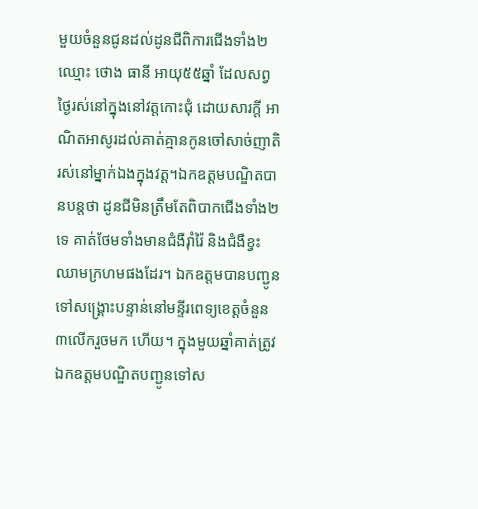មួយចំនួនជូនដល់ដូនជីពិការជើងទាំង២ ឈ្មោះ ថោង ធានី អាយុ៥៥ឆ្នាំ ដែលសព្វថ្ងៃរស់នៅក្នុងនៅវត្តកោះជុំ ដោយសារក្តី អាណិតអាសូរដល់គាត់គ្មានកូនចៅសាច់ញាតិ រស់នៅម្នាក់ឯងក្នុងវត្ត។ឯកឧត្តមបណ្ឌិតបានបន្តថា ដូនជីមិនត្រឹមតែពិបាកជើងទាំង២ទេ គាត់ថែមទាំងមានជំងឺរ៉ាំរ៉ៃ និងជំងឺខ្វះ ឈាមក្រហមផងដែរ។ ឯកឧត្តមបានបញ្ជូនទៅសង្គ្រោះបន្ទាន់នៅមន្ទីរពេទ្យខេត្តចំនួន៣លើករួចមក ហើយ។ ក្នុងមួយឆ្នាំគាត់ត្រូវឯកឧត្ដមបណ្ឌិតបញ្ជូនទៅស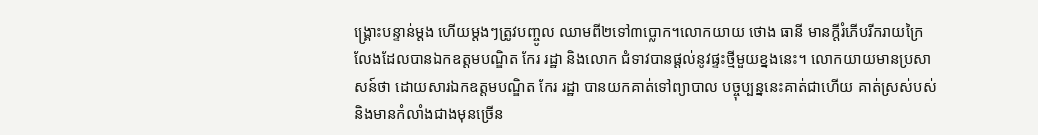ង្គ្រោះបន្ទាន់ម្តង ហើយម្តងៗត្រូវបញ្ចូល ឈាមពី២ទៅ៣ប្លោក។លោកយាយ ថោង ធានី មានក្តីរំភើបរីករាយក្រៃលែងដែលបានឯកឧត្ដមបណ្ឌិត កែរ រដ្ឋា និងលោក ជំទាវបានផ្ដល់នូវផ្ទះថ្មីមួយខ្នងនេះ។ លោកយាយមានប្រសាសន៍ថា ដោយសារឯកឧត្តមបណ្ឌិត កែរ រដ្ឋា បានយកគាត់ទៅព្យាបាល បច្ចុប្បន្ននេះគាត់ជាហើយ គាត់ស្រស់បស់ និងមានកំលាំងជាងមុនច្រើន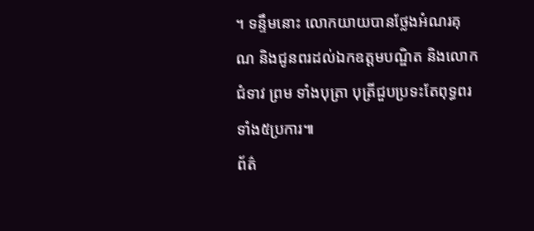។ ទន្ទឹមនោះ លោកយាយបានថ្លែងអំណរគុណ និងជូនពរដល់ឯកឧត្ដមបណ្ឌិត និងលោកជំទាវ ព្រម ទាំងបុត្រា បុត្រីជួបប្រទះតែពុទ្ធពរទាំង៥ប្រការ៕
ព័ត៌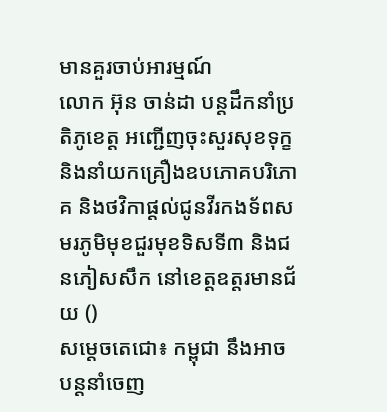មានគួរចាប់អារម្មណ៍
លោក អ៊ុន ចាន់ដា បន្តដឹកនាំប្រតិភូខេត្ត អញ្ជើញចុះសួរសុខទុក្ខ និងនាំយកគ្រឿងឧបភោគបរិភោគ និងថវិកាផ្តល់ជូនវីរកងទ័ពសមរភូមិមុខជួរមុខទិសទី៣ និងជនភៀសសឹក នៅខេត្តឧត្តរមានជ័យ ()
សម្ដេចតេជោ៖ កម្ពុជា នឹងអាចបន្តនាំចេញ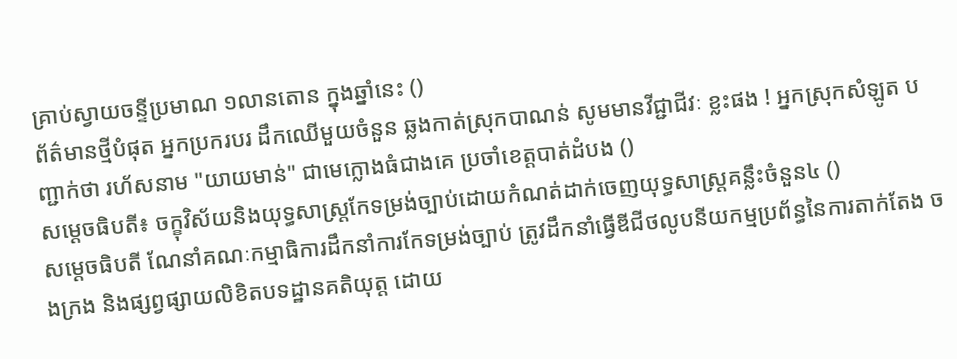គ្រាប់ស្វាយចន្ទីប្រមាណ ១លានតោន ក្នុងឆ្នាំនេះ ()
ព័ត៌មានថ្មីបំផុត អ្នកប្រករបរ ដឹកឈើមួយចំនួន ឆ្លងកាត់ស្រុកបាណន់ សូមមានវីជ្ជាជីវៈ ខ្លះផង ! អ្នកស្រុកសំឡូត បញ្ជាក់ថា រហ័សនាម "យាយមាន់" ជាមេក្លោងធំជាងគេ ប្រចាំខេត្តបាត់ដំបង ()
សម្ដេចធិបតី៖ ចក្ខុវិស័យនិងយុទ្ធសាស្ត្រកែទម្រង់ច្បាប់ដោយកំណត់ដាក់ចេញយុទ្ធសាស្ត្រគន្លឹះចំនួន៤ ()
សម្ដេចធិបតី ណែនាំគណៈកម្មាធិការដឹកនាំការកែទម្រង់ច្បាប់ ត្រូវដឹកនាំធ្វើឌីជីថលូបនីយកម្មប្រព័ន្ធនៃការតាក់តែង ចងក្រង និងផ្សព្វផ្សាយលិខិតបទដ្ឋានគតិយុត្ត ដោយ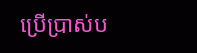ប្រើប្រាស់ប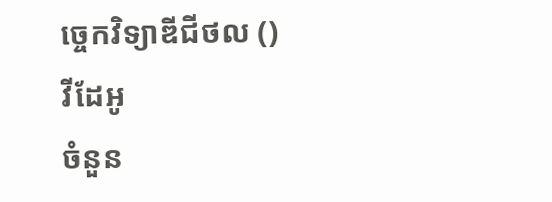ច្ចេកវិទ្យាឌីជីថល ()
វីដែអូ
ចំនួន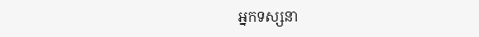អ្នកទស្សនា